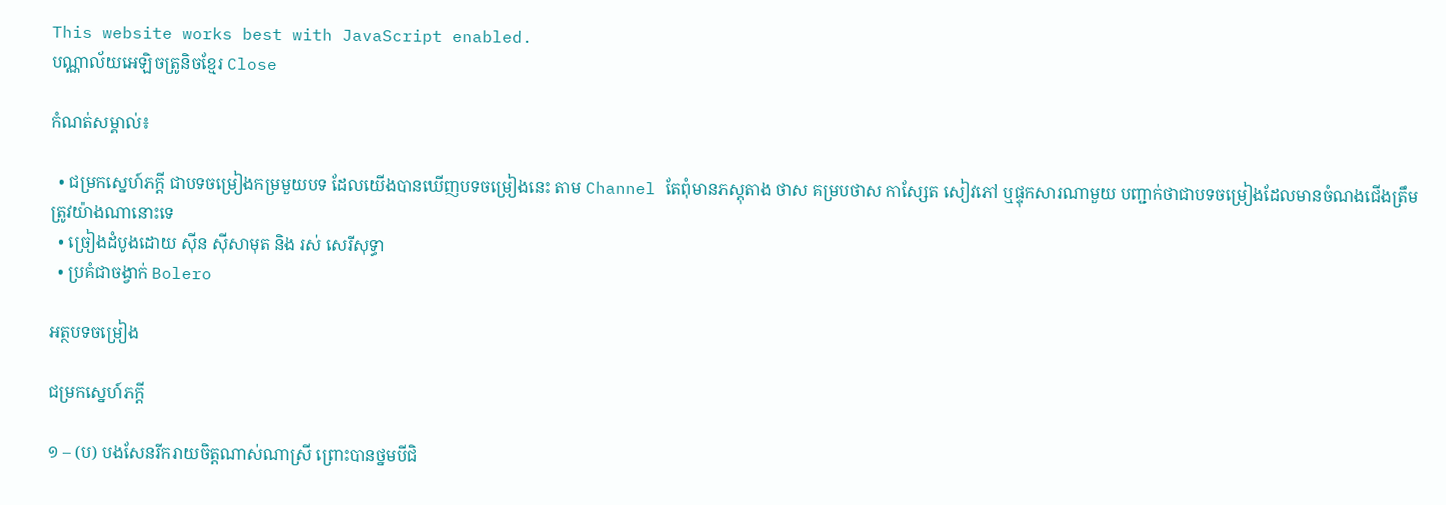This website works best with JavaScript enabled.
បណ្ណាល័យអេឡិចត្រូនិចខ្មែរ Close

កំណត់សម្គាល់៖

  • ជម្រកស្នេហ៍ភក្តី ជាបទចម្រៀងកម្រមួយបទ ដែលយើងបានឃើញបទចម្រៀងនេះ តាម Channel តែពុំមានភស្តុតាង ថាស គម្របថាស កាស្សែត សៀវភៅ ឬផ្ទុកសារណាមួយ បញ្ជាក់ថាជាបទចម្រៀងដែលមានចំណងជើងត្រឹមត្រូវយ៉ាងណានោះទេ
  • ច្រៀងដំបូងដោយ ស៊ីន ស៊ីសាមុត និង រស់ សេរីសុទ្ធា
  • ប្រគំជាចង្វាក់ Bolero

អត្ថបទចម្រៀង

ជម្រកស្នេហ៍ភក្តី

១ – (ប) បងសែនរីករាយចិត្តណាស់ណាស្រី ព្រោះបានថ្នមបីជិ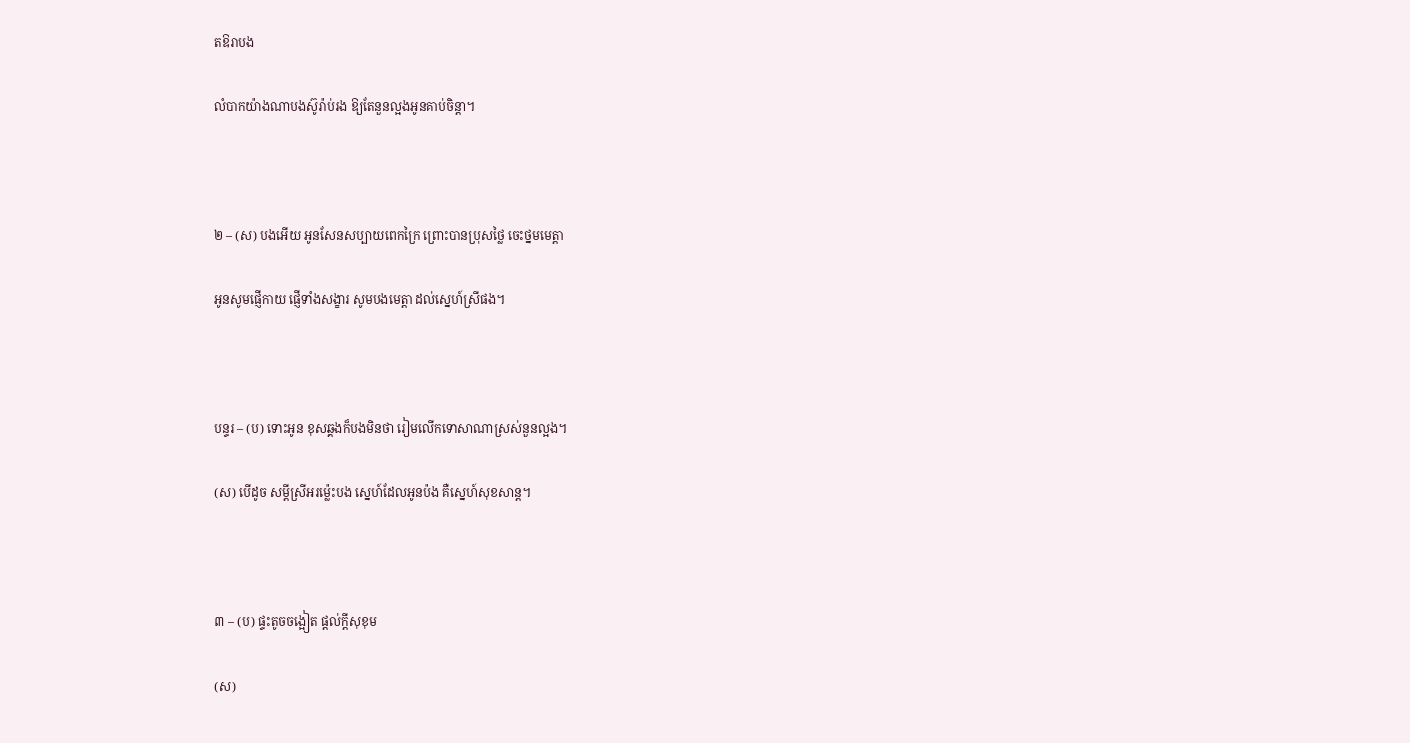តឱរាបង

លំបាកយ៉ាងណាបងស៊ូរ៉ាប់រង ឱ្យតែនួនល្អងអូនគាប់ចិន្ដា។



២ – (ស) បងអើយ អូនសែនសប្បាយពេកក្រៃ ព្រោះបានប្រុសថ្លៃ ចេះថ្នមមេត្តា

អូនសូមផ្ញើកាយ ផ្ញើទាំងសង្ខារ សូមបងមេត្តា ដល់ស្នេហ៍ស្រីផង។



បន្ទរ – (ប) ទោះអូន ខុសឆ្គងក៏បងមិនថា រៀមលើកទោសាណាស្រស់នួនល្អង។

(ស) បើដូច សម្ដីស្រីអរម៉្លេះបង ស្នេហ៍ដែលអូនប៉ង គឺស្នេហ៍សុខសាន្ដ។



៣ – (ប) ផ្ទះតូចចង្អៀត ផ្ដល់ក្ដីសុខុម

(ស)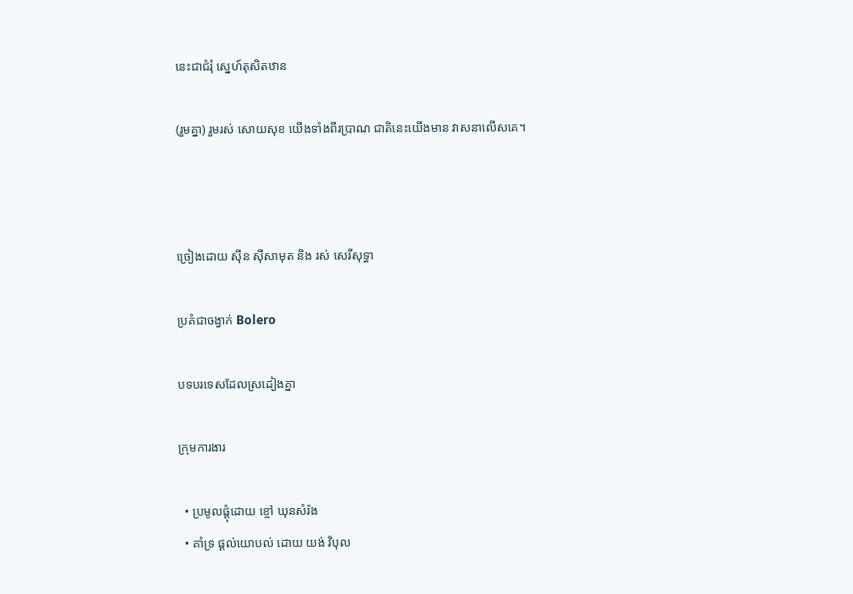នេះជាជំរុំ ស្នេហ៍តុសិតឋាន

(រួមគ្នា) រួមរស់ សោយសុខ យើងទាំងពីរប្រាណ ជាតិនេះយើងមាន វាសនាលើសគេ។



ច្រៀងដោយ ស៊ីន ស៊ីសាមុត និង រស់ សេរីសុទ្ធា

ប្រគំជាចង្វាក់ Bolero

បទបរទេសដែលស្រដៀងគ្នា

ក្រុមការងារ

  • ប្រមូលផ្ដុំដោយ ខ្ចៅ ឃុនសំរ៉ង
  • គាំទ្រ ផ្ដល់យោបល់ ដោយ យង់ វិបុល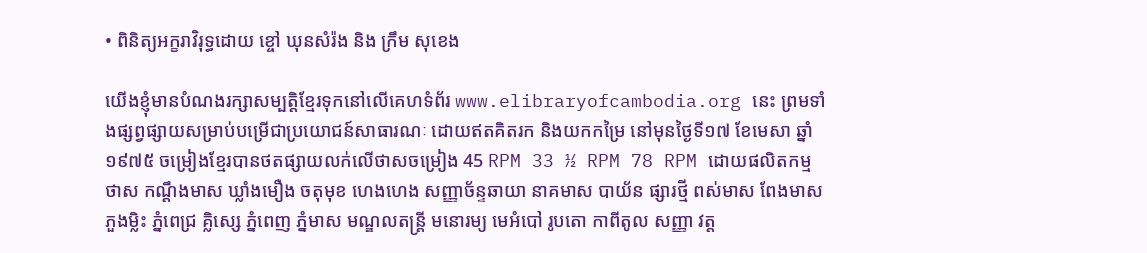• ពិនិត្យអក្ខរាវិរុទ្ធដោយ ខ្ចៅ ឃុនសំរ៉ង និង ក្រឹម សុខេង

យើងខ្ញុំមានបំណងរក្សាសម្បត្តិខ្មែរទុកនៅលើគេហទំព័រ www.elibraryofcambodia.org នេះ ព្រមទាំងផ្សព្វផ្សាយសម្រាប់បម្រើជាប្រយោជន៍សាធារណៈ ដោយឥតគិតរក និងយកកម្រៃ នៅមុនថ្ងៃទី១៧ ខែមេសា ឆ្នាំ១៩៧៥ ចម្រៀងខ្មែរបានថតផ្សាយលក់លើថាសចម្រៀង 45 RPM 33 ½ RPM 78 RPM ដោយផលិតកម្ម ថាស កណ្ដឹងមាស ឃ្លាំងមឿង ចតុមុខ ហេងហេង សញ្ញាច័ន្ទឆាយា នាគមាស បាយ័ន ផ្សារថ្មី ពស់មាស ពែងមាស ភួងម្លិះ ភ្នំពេជ្រ គ្លិស្សេ ភ្នំពេញ ភ្នំមាស មណ្ឌលតន្រ្តី មនោរម្យ មេអំបៅ រូបតោ កាពីតូល សញ្ញា វត្ត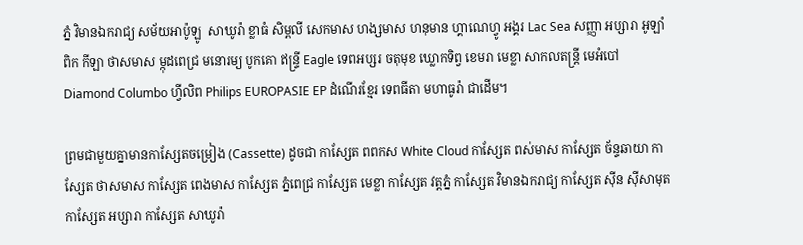ភ្នំ វិមានឯករាជ្យ សម័យអាប៉ូឡូ  សាឃូរ៉ា ខ្លាធំ សិម្ពលី សេកមាស ហង្សមាស ហនុមាន ហ្គាណេហ្វូ អង្គរ Lac Sea សញ្ញា អប្សារា អូឡាំពិក កីឡា ថាសមាស ម្កុដពេជ្រ មនោរម្យ បូកគោ ឥន្ទ្រី Eagle ទេពអប្សរ ចតុមុខ ឃ្លោកទិព្វ ខេមរា មេខ្លា សាកលតន្ត្រី មេអំបៅ Diamond Columbo ហ្វីលិព Philips EUROPASIE EP ដំណើរខ្មែរ ទេពធីតា មហាធូរ៉ា ជាដើម។

ព្រមជាមួយគ្នាមានកាសែ្សតចម្រៀង (Cassette) ដូចជា កាស្សែត ពពកស White Cloud កាស្សែត ពស់មាស កាស្សែត ច័ន្ទឆាយា កាស្សែត ថាសមាស កាស្សែត ពេងមាស កាស្សែត ភ្នំពេជ្រ កាស្សែត មេខ្លា កាស្សែត វត្តភ្នំ កាស្សែត វិមានឯករាជ្យ កាស្សែត ស៊ីន ស៊ីសាមុត កាស្សែត អប្សារា កាស្សែត សាឃូរ៉ា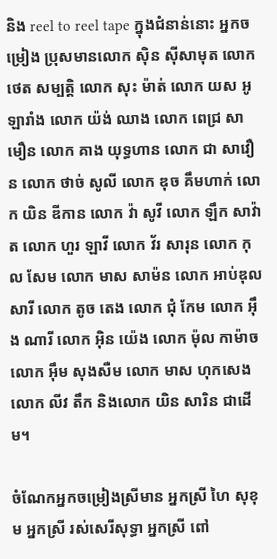និង reel to reel tape ក្នុងជំនាន់នោះ អ្នកចម្រៀង ប្រុសមានលោក ស៊ិន ស៊ីសាមុត លោក ថេត សម្បត្តិ លោក សុះ ម៉ាត់ លោក យស អូឡារាំង លោក យ៉ង់ ឈាង លោក ពេជ្រ សាមឿន លោក គាង យុទ្ធហាន លោក ជា សាវឿន លោក ថាច់ សូលី លោក ឌុច គឹមហាក់ លោក យិន ឌីកាន លោក វ៉ា សូវី លោក ឡឹក សាវ៉ាត លោក ហួរ ឡាវី លោក វ័រ សារុន លោក កុល សែម លោក មាស សាម៉ន លោក អាប់ឌុល សារី លោក តូច តេង លោក ជុំ កែម លោក អ៊ឹង ណារី លោក អ៊ិន យ៉េង លោក ម៉ុល កាម៉ាច លោក អ៊ឹម សុងសឺម លោក មាស ហុកសេង លោក លីវ តឹក និងលោក យិន សារិន ជាដើម។

ចំណែកអ្នកចម្រៀងស្រីមាន អ្នកស្រី ហៃ សុខុម អ្នកស្រី រស់សេរីសុទ្ធា អ្នកស្រី ពៅ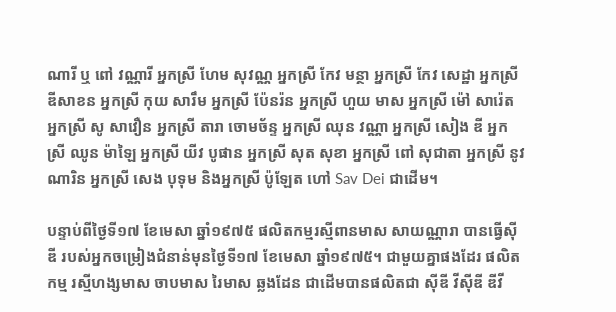ណារី ឬ ពៅ វណ្ណារី អ្នកស្រី ហែម សុវណ្ណ អ្នកស្រី កែវ មន្ថា អ្នកស្រី កែវ សេដ្ឋា អ្នកស្រី ឌីសាខន អ្នកស្រី កុយ សារឹម អ្នកស្រី ប៉ែនរ៉ន អ្នកស្រី ហួយ មាស អ្នកស្រី ម៉ៅ សារ៉េត អ្នកស្រី សូ សាវឿន អ្នកស្រី តារា ចោមច័ន្ទ អ្នកស្រី ឈុន វណ្ណា អ្នកស្រី សៀង ឌី អ្នកស្រី ឈូន ម៉ាឡៃ អ្នកស្រី យីវ បូផាន អ្នកស្រី សុត សុខា អ្នកស្រី ពៅ សុជាតា អ្នកស្រី នូវ ណារិន អ្នកស្រី សេង បុទុម និងអ្នកស្រី ប៉ូឡែត ហៅ Sav Dei ជាដើម។

បន្ទាប់ពីថ្ងៃទី១៧ ខែមេសា ឆ្នាំ១៩៧៥ ផលិតកម្មរស្មីពានមាស សាយណ្ណារា បានធ្វើស៊ីឌី របស់អ្នកចម្រៀងជំនាន់មុនថ្ងៃទី១៧ ខែមេសា ឆ្នាំ១៩៧៥។ ជាមួយគ្នាផងដែរ ផលិតកម្ម រស្មីហង្សមាស ចាបមាស រៃមាស ឆ្លងដែន ជាដើមបានផលិតជា ស៊ីឌី វីស៊ីឌី ឌីវី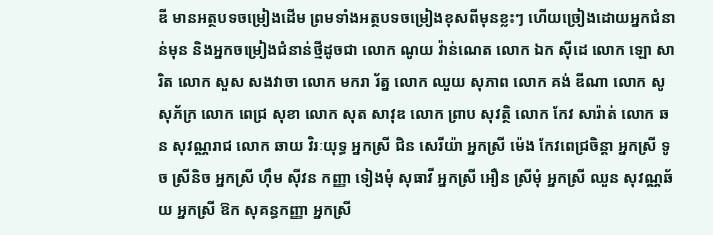ឌី មានអត្ថបទចម្រៀងដើម ព្រមទាំងអត្ថបទចម្រៀងខុសពីមុនខ្លះៗ ហើយច្រៀងដោយអ្នកជំនាន់មុន និងអ្នកចម្រៀងជំនាន់ថ្មីដូចជា លោក ណូយ វ៉ាន់ណេត លោក ឯក ស៊ីដេ លោក ឡោ សារិត លោក សួស សងវាចា លោក មករា រ័ត្ន លោក ឈួយ សុភាព លោក គង់ ឌីណា លោក សូ សុភ័ក្រ លោក ពេជ្រ សុខា លោក សុត សាវុឌ លោក ព្រាប សុវត្ថិ លោក កែវ សារ៉ាត់ លោក ឆន សុវណ្ណរាជ លោក ឆាយ វិរៈយុទ្ធ អ្នកស្រី ជិន សេរីយ៉ា អ្នកស្រី ម៉េង កែវពេជ្រចិន្តា អ្នកស្រី ទូច ស្រីនិច អ្នកស្រី ហ៊ឹម ស៊ីវន កញ្ញា ទៀងមុំ សុធាវី អ្នកស្រី អឿន ស្រីមុំ អ្នកស្រី ឈួន សុវណ្ណឆ័យ អ្នកស្រី ឱក សុគន្ធកញ្ញា អ្នកស្រី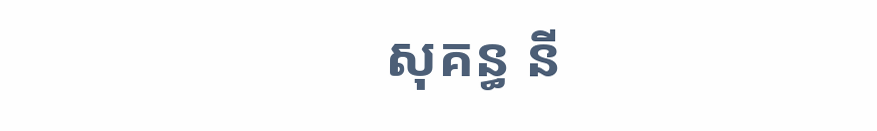សុគន្ធ នី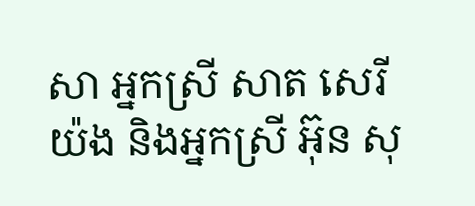សា អ្នកស្រី សាត សេរីយ៉ង និងអ្នកស្រី អ៊ុន សុ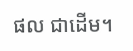ផល ជាដើម។